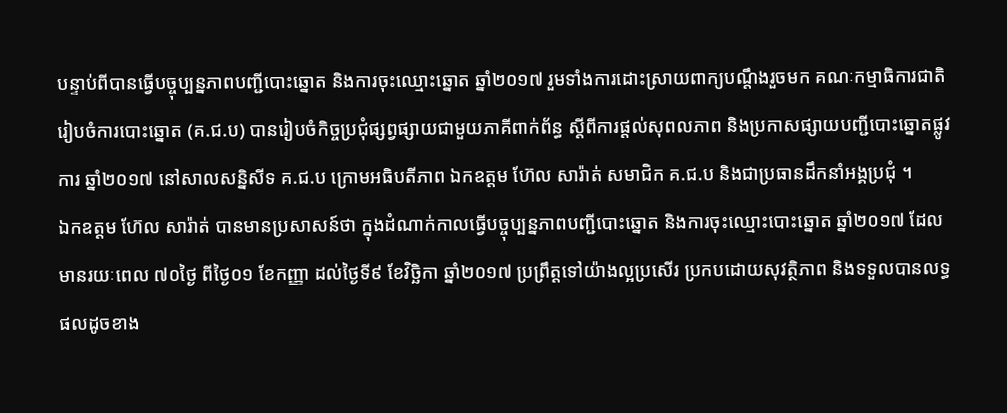បន្ទាប់ពីបានធ្វើបច្ចុប្បន្នភាពបញ្ជីបោះឆ្នោត និងការចុះឈ្មោះឆ្នោត ឆ្នាំ២០១៧ រួមទាំងការដោះស្រាយពាក្យបណ្តឹងរួចមក គណៈកម្មាធិការជាតិរៀបចំការបោះឆ្នោត (គ.ជ.ប) បានរៀបចំកិច្ចប្រជុំផ្សព្វផ្សាយជាមួយភាគីពាក់ព័ន្ធ ស្តីពីការផ្តល់សុពលភាព និងប្រកាសផ្សាយបញ្ជីបោះឆ្នោតផ្លូវការ ឆ្នាំ២០១៧ នៅសាលសន្និសីទ គ.ជ.ប ក្រោមអធិបតីភាព ឯកឧត្តម ហ៊ែល សារ៉ាត់ សមាជិក គ.ជ.ប និងជាប្រធានដឹកនាំអង្គប្រជុំ ។
ឯកឧត្តម ហ៊ែល សារ៉ាត់ បានមានប្រសាសន៍ថា ក្នុងដំណាក់កាលធ្វើបច្ចុប្បន្នភាពបញ្ជីបោះឆ្នោត និងការចុះឈ្មោះបោះឆ្នោត ឆ្នាំ២០១៧ ដែលមានរយៈពេល ៧០ថ្ងៃ ពីថ្ងៃ០១ ខែកញ្ញា ដល់ថ្ងៃទី៩ ខែវិច្ឆិកា ឆ្នាំ២០១៧ ប្រព្រឹត្តទៅយ៉ាងល្អប្រសើរ ប្រកបដោយសុវត្ថិភាព និងទទួលបានលទ្ធផលដូចខាង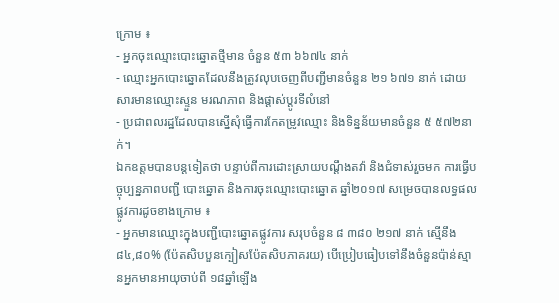ក្រោម ៖
- អ្នកចុះឈ្មោះបោះឆ្នោតថ្មីមាន ចំនួន ៥៣ ៦៦៧៤ នាក់
- ឈ្មោះអ្នកបោះឆ្នោតដែលនឹងត្រូវលុបចេញពីបញ្ជីមានចំនួន ២១ ៦៧១ នាក់ ដោយសារមានឈ្មោះស្ទួន មរណភាព និងផ្តាស់ប្តូរទីលំនៅ
- ប្រជាពលរដ្ឋដែលបានស្នើសុំធ្វើការកែតម្រូវឈ្មោះ និងទិន្នន័យមានចំនួន ៥ ៥៧២នាក់។
ឯកឧត្តមបានបន្តទៀតថា បន្ទាប់ពីការដោះស្រាយបណ្តឹងតវ៉ា និងជំទាស់រួចមក ការធ្វើបច្ចុប្បន្នភាពបញ្ជី បោះឆ្នោត និងការចុះឈ្មោះបោះឆ្នោត ឆ្នាំ២០១៧ សម្រេចបានលទ្ធផលផ្លូវការដូចខាងក្រោម ៖
- អ្នកមានឈ្មោះក្នុងបញ្ជីបោះឆ្នោតផ្លូវការ សរុបចំនួន ៨ ៣៨០ ២១៧ នាក់ ស្មើនឹង ៨៤,៨០% (ប៉ែតសិបបួនក្បៀសប៉ែតសិបភាគរយ) បើប្រៀបធៀបទៅនឹងចំនួនប៉ាន់ស្មានអ្នកមានអាយុចាប់ពី ១៨ឆ្នាំឡើង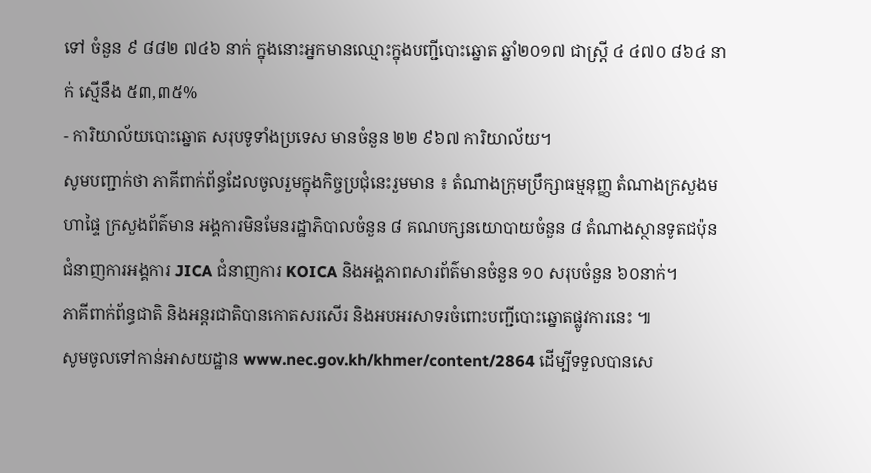ទៅ ចំនួន ៩ ៨៨២ ៧៤៦ នាក់ ក្នុងនោះអ្នកមានឈ្មោះក្នុងបញ្ជីបោះឆ្នោត ឆ្នាំ២០១៧ ជាស្រី្ត ៤ ៤៧០ ៨៦៤ នាក់ ស្មើនឹង ៥៣,៣៥%
- ការិយាល័យបោះឆ្នោត សរុបទូទាំងប្រទេស មានចំនួន ២២ ៩៦៧ ការិយាល័យ។
សូមបញ្ជាក់ថា ភាគីពាក់ព័ន្ធដែលចូលរួមក្នុងកិច្ចប្រជុំនេះរួមមាន ៖ តំណាងក្រុមប្រឹក្សាធម្មនុញ្ញ តំណាងក្រសួងមហាផ្ទៃ ក្រសួងព័ត៌មាន អង្គការមិនមែនរដ្ឋាភិបាលចំនួន ៨ គណបក្សនយោបាយចំនួន ៨ តំណាងស្ថានទូតជប៉ុន ជំនាញការអង្គការ JICA ជំនាញការ KOICA និងអង្គភាពសារព័ត៌មានចំនួន ១០ សរុបចំនួន ៦០នាក់។
ភាគីពាក់ព័ន្ធជាតិ និងអន្តរជាតិបានកោតសរសើរ និងអបអរសាទរចំពោះបញ្ជីបោះឆ្នោតផ្លូវការនេះ ៕
សូមចូលទៅកាន់អាសយដ្ឋាន www.nec.gov.kh/khmer/content/2864 ដើម្បីទទួលបានសេ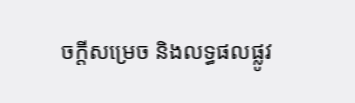ចក្តីសម្រេច និងលទ្ធផលផ្លូវ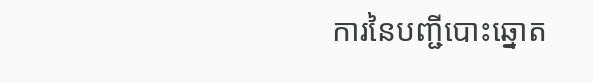ការនៃបញ្ជីបោះឆ្នោត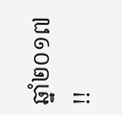ឆ្នាំ២០១៧ !!